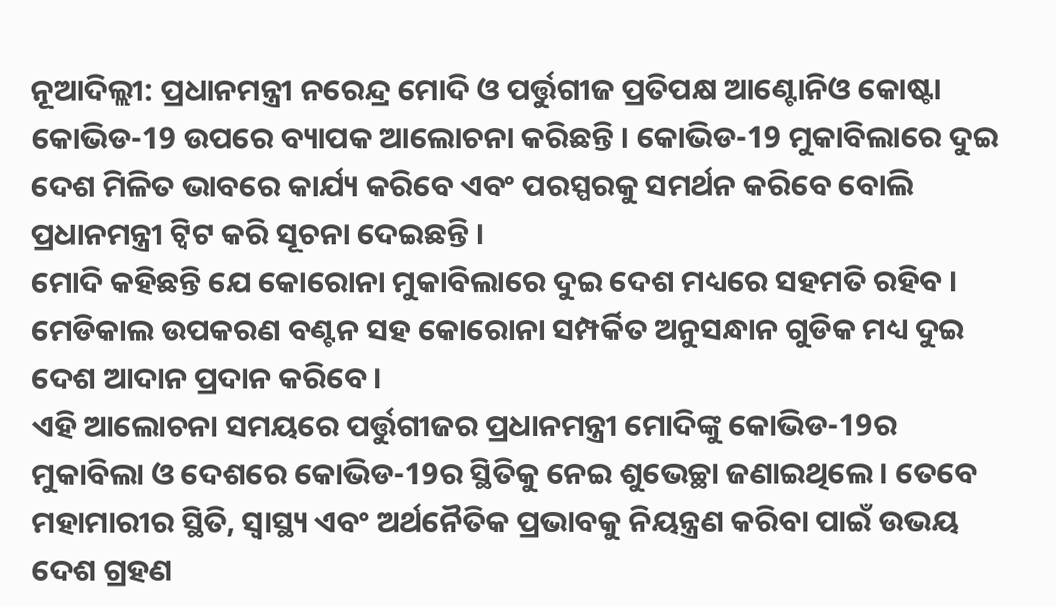ନୂଆଦିଲ୍ଲୀ: ପ୍ରଧାନମନ୍ତ୍ରୀ ନରେନ୍ଦ୍ର ମୋଦି ଓ ପର୍ତ୍ତୁଗୀଜ ପ୍ରତିପକ୍ଷ ଆଣ୍ଟୋନିଓ କୋଷ୍ଟା କୋଭିଡ-19 ଉପରେ ବ୍ୟାପକ ଆଲୋଚନା କରିଛନ୍ତି । କୋଭିଡ-19 ମୁକାବିଲାରେ ଦୁଇ ଦେଶ ମିଳିତ ଭାବରେ କାର୍ଯ୍ୟ କରିବେ ଏବଂ ପରସ୍ପରକୁ ସମର୍ଥନ କରିବେ ବୋଲି ପ୍ରଧାନମନ୍ତ୍ରୀ ଟ୍ବିଟ କରି ସୂଚନା ଦେଇଛନ୍ତି ।
ମୋଦି କହିଛନ୍ତି ଯେ କୋରୋନା ମୁକାବିଲାରେ ଦୁଇ ଦେଶ ମଧ୍ୟରେ ସହମତି ରହିବ । ମେଡିକାଲ ଉପକରଣ ବଣ୍ଟନ ସହ କୋରୋନା ସମ୍ପର୍କିତ ଅନୁସନ୍ଧାନ ଗୁଡିକ ମଧ୍ୟ ଦୁଇ ଦେଶ ଆଦାନ ପ୍ରଦାନ କରିବେ ।
ଏହି ଆଲୋଚନା ସମୟରେ ପର୍ତ୍ତୁଗୀଜର ପ୍ରଧାନମନ୍ତ୍ରୀ ମୋଦିଙ୍କୁ କୋଭିଡ-19ର ମୁକାବିଲା ଓ ଦେଶରେ କୋଭିଡ-19ର ସ୍ଥିତିକୁ ନେଇ ଶୁଭେଚ୍ଛା ଜଣାଇଥିଲେ । ତେବେ ମହାମାରୀର ସ୍ଥିତି, ସ୍ୱାସ୍ଥ୍ୟ ଏବଂ ଅର୍ଥନୈତିକ ପ୍ରଭାବକୁ ନିୟନ୍ତ୍ରଣ କରିବା ପାଇଁ ଉଭୟ ଦେଶ ଗ୍ରହଣ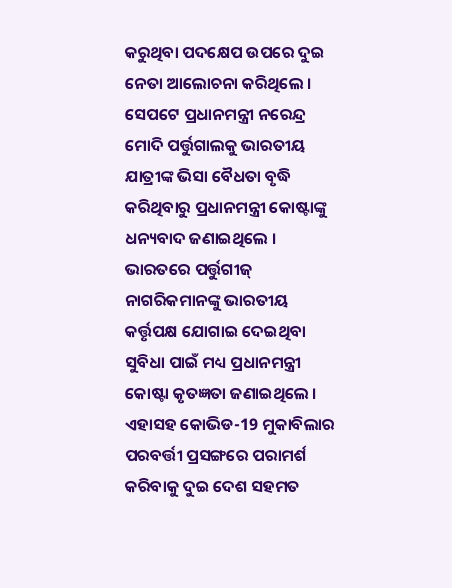କରୁଥିବା ପଦକ୍ଷେପ ଉପରେ ଦୁଇ ନେତା ଆଲୋଚନା କରିଥିଲେ ।
ସେପଟେ ପ୍ରଧାନମନ୍ତ୍ରୀ ନରେନ୍ଦ୍ର ମୋଦି ପର୍ତ୍ତୁଗାଲକୁ ଭାରତୀୟ ଯାତ୍ରୀଙ୍କ ଭିସା ବୈଧତା ବୃଦ୍ଧି କରିଥିବାରୁ ପ୍ରଧାନମନ୍ତ୍ରୀ କୋଷ୍ଟାଙ୍କୁ ଧନ୍ୟବାଦ ଜଣାଇଥିଲେ । ଭାରତରେ ପର୍ତ୍ତୁଗୀଜ୍ ନାଗରିକମାନଙ୍କୁ ଭାରତୀୟ କର୍ତ୍ତୃପକ୍ଷ ଯୋଗାଇ ଦେଇଥିବା ସୁବିଧା ପାଇଁ ମଧ୍ୟ ପ୍ରଧାନମନ୍ତ୍ରୀ କୋଷ୍ଟା କୃତଜ୍ଞତା ଜଣାଇଥିଲେ । ଏହାସହ କୋଭିଡ-19 ମୁକାବିଲାର ପରବର୍ତ୍ତୀ ପ୍ରସଙ୍ଗରେ ପରାମର୍ଶ କରିବାକୁ ଦୁଇ ଦେଶ ସହମତ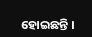ହୋଇଛନ୍ତି ।